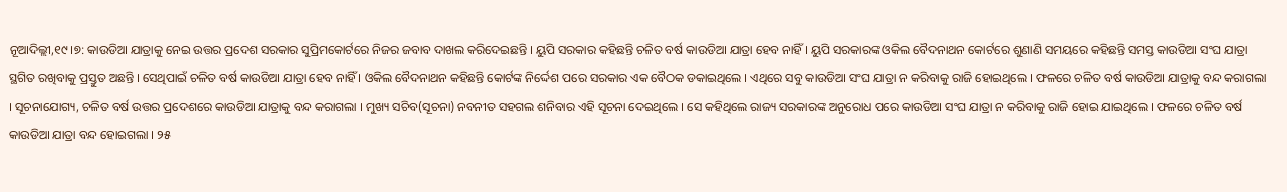ନୂଆଦିଲ୍ଲୀ,୧୯ ।୭: କାଉଡିଆ ଯାତ୍ରାକୁ ନେଇ ଉତ୍ତର ପ୍ରଦେଶ ସରକାର ସୁପ୍ରିମକୋର୍ଟରେ ନିଜର ଜବାବ ଦାଖଲ କରିଦେଇଛନ୍ତି । ୟୁପି ସରକାର କହିଛନ୍ତି ଚଳିତ ବର୍ଷ କାଉଡିଆ ଯାତ୍ରା ହେବ ନାହିଁ । ୟୁପି ସରକାରଙ୍କ ଓକିଲ ବୈଦନାଥନ କୋର୍ଟରେ ଶୁଣାଣି ସମୟରେ କହିଛନ୍ତି ସମସ୍ତ କାଉଡିଆ ସଂଘ ଯାତ୍ରା ସ୍ଥଗିତ ରଖିବାକୁ ପ୍ରସ୍ତୁତ ଅଛନ୍ତି । ସେଥିପାଇଁ ଚଳିତ ବର୍ଷ କାଉଡିଆ ଯାତ୍ରା ହେବ ନାହିଁ । ଓକିଲ ବୈଦନାଥନ କହିଛନ୍ତି କୋର୍ଟଙ୍କ ନିର୍ଦ୍ଦେଶ ପରେ ସରକାର ଏକ ବୈଠକ ଡକାଇଥିଲେ । ଏଥିରେ ସବୁ କାଉଡିଆ ସଂଘ ଯାତ୍ରା ନ କରିବାକୁ ରାଜି ହୋଇଥିଲେ । ଫଳରେ ଚଳିତ ବର୍ଷ କାଉଡିଆ ଯାତ୍ରାକୁ ବନ୍ଦ କରାଗଲା । ସୂଚନାଯୋଗ୍ୟ, ଚଳିତ ବର୍ଷ ଉତ୍ତର ପ୍ରଦେଶରେ କାଉଡିଆ ଯାତ୍ରାକୁ ବନ୍ଦ କରାଗଲା । ମୁଖ୍ୟ ସଚିବ(ସୂଚନା) ନବନୀତ ସହଗଲ ଶନିବାର ଏହି ସୂଚନା ଦେଇଥିଲେ । ସେ କହିଥିଲେ ରାଜ୍ୟ ସରକାରଙ୍କ ଅନୁରୋଧ ପରେ କାଉଡିଆ ସଂଘ ଯାତ୍ରା ନ କରିବାକୁ ରାଜି ହୋଇ ଯାଇଥିଲେ । ଫଳରେ ଚଳିତ ବର୍ଷ କାଉଡିଆ ଯାତ୍ରା ବନ୍ଦ ହୋଇଗଲା । ୨୫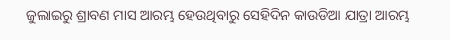ଜୁଲାଇରୁ ଶ୍ରାବଣ ମାସ ଆରମ୍ଭ ହେଉଥିବାରୁ ସେହିଦିନ କାଉଡିଆ ଯାତ୍ରା ଆରମ୍ଭ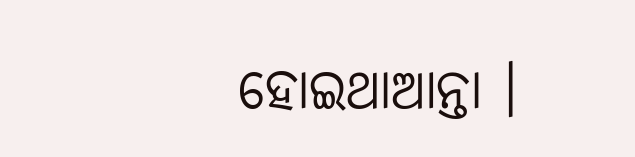ହୋଇଥାଆନ୍ତା ।